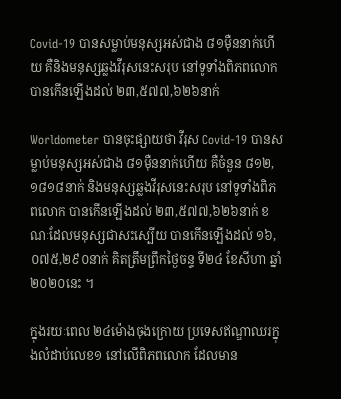Covid-19 បានសម្លាប់មនុស្សអស់ជាង ៨១ម៉ឺននាក់ហើយ គឺនិងមនុស្សឆ្លងវីរុសនេះសរុប នៅទូទាំងពិភពលោក បានកើនឡើងដល់ ២៣,៥៧៧,៦២៦នាក់

Worldometer បានចុះផ្សាយថា វីរុស Covid-19 បានសម្លាប់មនុស្សអស់ជាង ៨១ម៉ឺននាក់ហើយ គឺចំនួន ៨១២,១៨១៨នាក់ និងមនុស្សឆ្លងវីរុសនេះសរុប នៅទូទាំងពិភពលោក បានកើនឡើងដល់ ២៣,៥៧៧,៦២៦នាក់ ខណៈដែលមនុស្សជាសះស្បើយ បានកើនឡើងដល់ ១៦,០៧៥,២៩០នាក់ គិតត្រឹមព្រឹកថ្ងៃចន្ទ ទី២៤ ខែសីហា ឆ្នាំ២០២០នេះ ។

ក្នុងរយៈពេល ២៤ម៉ោងចុងក្រោយ ប្រទេសឥណ្ឌាឈរក្នុងលំដាប់លេខ១ នៅលើពិភពលោក ដែលមាន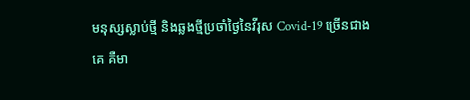មនុស្សស្លាប់ថ្មី និងឆ្លងថ្មីប្រចាំថ្ងៃនៃវីរុស Covid-19 ច្រើនជាងគេ គឺមា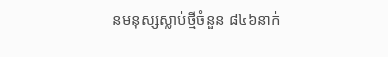នមនុស្សស្លាប់ថ្មីចំនួន ៨៤៦នាក់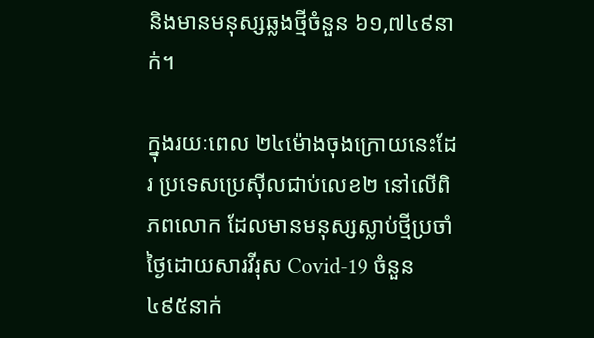និងមានមនុស្សឆ្លងថ្មីចំនួន ៦១,៧៤៩នាក់។

ក្នុងរយៈពេល ២៤ម៉ោងចុងក្រោយនេះដែរ ប្រទេសប្រេស៊ីលជាប់លេខ២ នៅលើពិភពលោក ដែលមានមនុស្សស្លាប់ថ្មីប្រចាំថ្ងៃដោយសារវីរុស Covid-19 ចំនួន ៤៩៥នាក់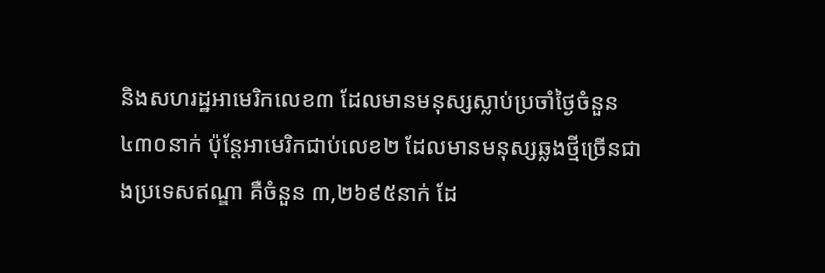និងសហរដ្ឋអាមេរិកលេខ៣ ដែលមានមនុស្សស្លាប់ប្រចាំថ្ងៃចំនួន ៤៣០នាក់ ប៉ុន្តែអាមេរិកជាប់លេខ២ ដែលមានមនុស្សឆ្លងថ្មីច្រើនជាងប្រទេសឥណ្ឌា គឺចំនួន ៣,២៦៩៥នាក់ ដែ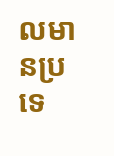លមានប្រទេ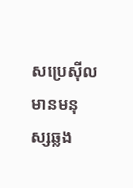សប្រេស៊ីលមានមនុស្សឆ្លង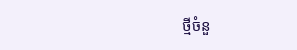ថ្មីចំនួ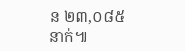ន ២៣,០៨៥នាក់៕